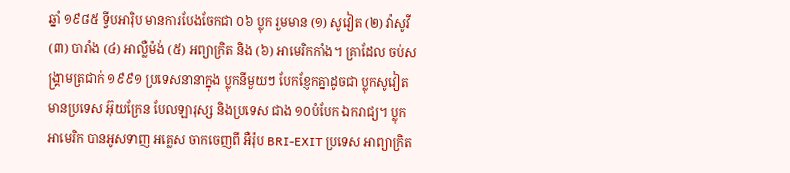ឆ្នាំ ១៩៨៥ ទ្វីបអារ៉ិប មានការបែងចែកជា ០៦ ប្លុក រួមមាន (១) សូវៀត (២) វ៉ាសូវី (៣) បារាំង (៤) អាល្លឺម៉ង់ (៥) អព្យាក្រិត និង (៦) អាមេរិកកាំង។ គ្រាដែល ចប់សង្រ្គាមត្រជាក់ ១៩៩១ ប្រទេសនានាក្នុង ប្លុកនីមួយៗ បែកខ្ញែកគ្នាដូចជា ប្លុកសូវៀត មានប្រទេស អ៊ុយក្រែន បែលឡារុស្ស និងប្រទេស ជាង ១០បំបែក ឯករាជ្យ។ ប្លុកអាមេរិក បានអូសទាញ អគ្លេស ចាកចេញពី អឺរ៉ុប BRI-EXIT ប្រទេស អាព្យាក្រិត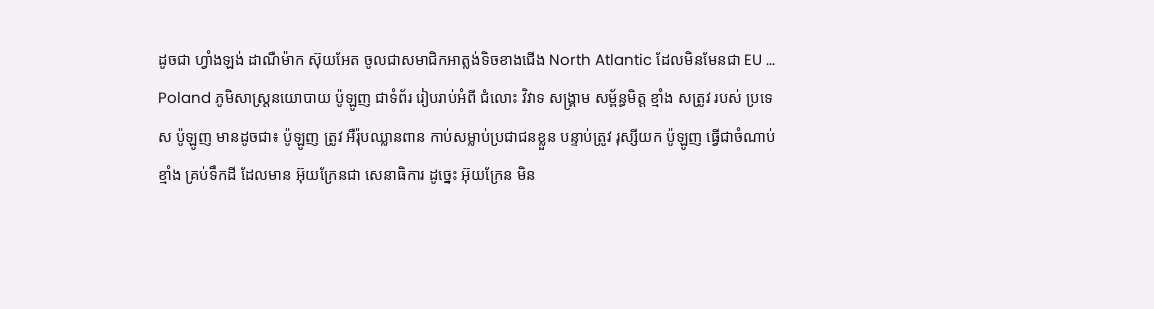ដូចជា ហ្វាំងឡង់ ដាណឺម៉ាក ស៊ុយអែត ចូលជាសមាជិកអាត្លង់ទិចខាងជើង North Atlantic ដែលមិនមែនជា EU ...
Poland ភូមិសាស្រ្តនយោបាយ ប៉ូឡូញ ជាទំព័រ រៀបរាប់អំពី ជំលោះ វិវាទ សង្រ្គាម សម្ព័ន្ធមិត្ត ខ្មាំង សត្រូវ របស់ ប្រទេស ប៉ូឡូញ មានដូចជា៖ ប៉ូឡូញ ត្រូវ អឺរ៉ុបឈ្លានពាន កាប់សម្លាប់ប្រជាជនខ្លួន បន្ទាប់ត្រូវ រុស្សីយក ប៉ូឡូញ ធ្វើជាចំណាប់ខ្មាំង គ្រប់ទឹកដី ដែលមាន អ៊ុយក្រែនជា សេនាធិការ ដូច្នេះ អ៊ុយក្រែន មិន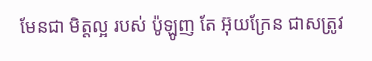មែនជា មិត្តល្អ របស់ ប៉ូឡូញ តែ អ៊ុយក្រែន ជាសត្រូវ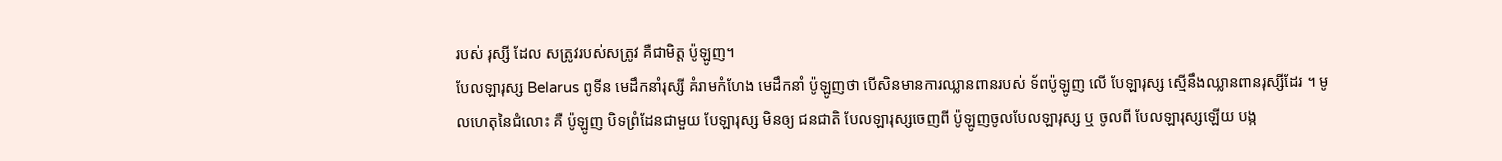របស់ រុស្សី ដែល សត្រូវរបស់សត្រូវ គឺជាមិត្ត ប៉ូឡូញ។
បែលឡារុស្ស Belarus ពូទីន មេដឹកនាំរុស្សី គំរាមកំហែង មេដឹកនាំ ប៉ូឡូញថា បើសិនមានការឈ្លានពានរបស់ ទ័ពប៉ូឡូញ លើ បែឡារុស្ស ស្មើនឹងឈ្លានពានរុស្សីដែរ ។ មូលហេតុនៃជំលោះ គឺ ប៉ូឡូញ បិទព្រំដែនជាមួយ បែឡារុស្ស មិនឲ្យ ជនជាតិ បែលឡារុស្សចេញពី ប៉ូឡូញចូលបែលឡារុស្ស ឬ ចូលពី បែលឡារុស្សឡើយ បង្ក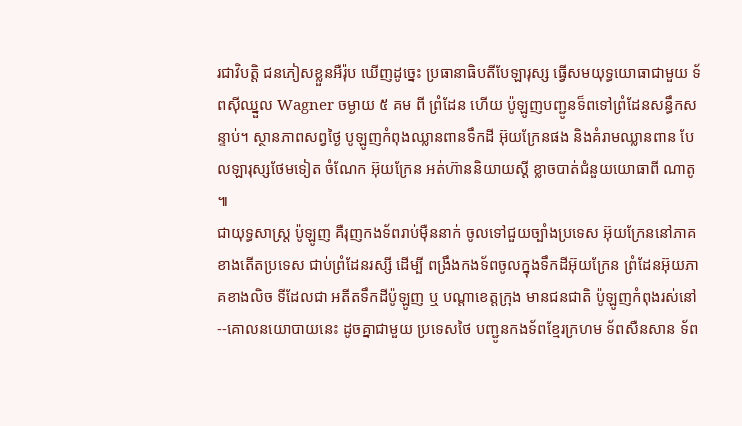រជាវិបត្តិ ជនភៀសខ្លួនអឺរ៉ុប ឃើញដូច្នេះ ប្រធានាធិបតីបែឡារុស្ស ធ្វើសមយុទ្ធយោធាជាមួយ ទ័ពស៊ីឈ្នួល Wagner ចម្ងាយ ៥ គម ពី ព្រំដែន ហើយ ប៉ូឡូញបញ្ជូនទ៏ពទៅព្រំដែនសន្ធឹកសន្ទាប់។ ស្ថានភាពសព្វថ្ងៃ បូឡូញកំពុងឈ្លានពានទឹកដី អ៊ុយក្រែនផង និងគំរាមឈ្លានពាន បែលឡារុស្សថែមទៀត ចំណែក អ៊ុយក្រែន អត់ហ៊ាននិយាយស្តី ខ្លាចបាត់ជំនួយយោធាពី ណាតូ ៕
ជាយុទ្ធសាស្រ្ត ប៉ូឡូញ គឺរុញកងទ័ពរាប់ម៉ឺននាក់ ចូលទៅជួយច្បាំងប្រទេស អ៊ុយក្រែននៅភាគខាងតើតប្រទេស ជាប់ព្រំដែនរស្សី ដើម្បី ពង្រឹងកងទ័ពចូលក្នុងទឹកដីអ៊ុយក្រែន ព្រំដែនអ៊ុយភាគខាងលិច ទីដែលជា អតីតទឹកដីប៉ូឡូញ ឬ បណ្តាខេត្តក្រុង មានជនជាតិ ប៉ូឡូញកំពុងរស់នៅ--គោលនយោបាយនេះ ដូចគ្នាជាមួយ ប្រទេសថៃ បញ្ជូនកងទ័ពខ្មែរក្រហម ទ័ពសឺនសាន ទ័ព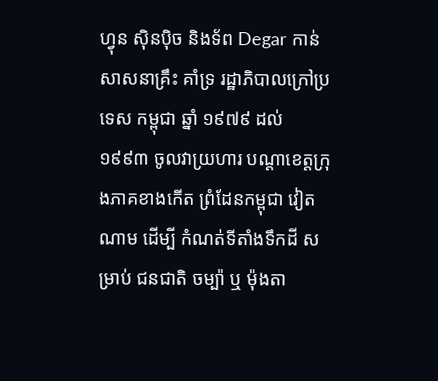ហ្វុន ស៊ិនប៉ិច និងទ័ព Degar កាន់សាសនាគ្រឹះ គាំទ្រ រដ្ឋាភិបាលក្រៅប្រទេស កម្ពុជា ឆ្នាំ ១៩៧៩ ដល់ ១៩៩៣ ចូលវាយ្រហារ បណ្តាខេត្តក្រុងភាគខាងកើត ព្រំដែនកម្ពុជា វៀតណាម ដើម្បី កំណត់ទីតាំងទឹកដី សម្រាប់ ជនជាតិ ចម្ប៉ា ឬ ម៉ុងតា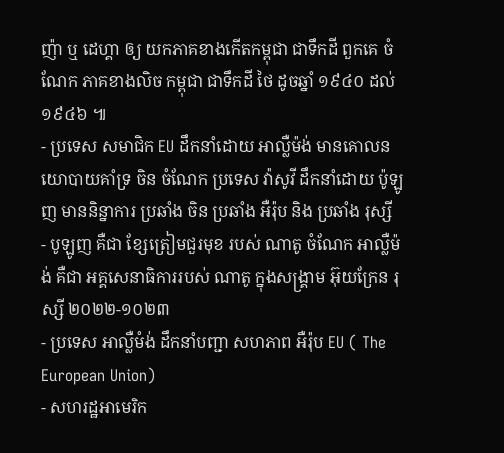ញ៉ា ឬ ដេហ្គា ឲ្យ យកភាគខាងកើតកម្ពុជា ជាទឹកដី ពួកគេ ចំណែក ភាគខាងលិច កម្ពុជា ជាទឹកដី ថៃ ដូចឆ្នាំ ១៩៤០ ដល់ ១៩៤៦ ៕
- ប្រទេស សមាជិក EU ដឹកនាំដោយ អាល្លឺម៉ង់ មានគោលនយោបាយគាំទ្រ ចិន ចំណែក ប្រទេស វ៉ាសូវី ដឹកនាំដោយ ប៉ូឡូញ មាននិន្នាការ ប្រឆាំង ចិន ប្រឆាំង អឺរ៉ុប និង ប្រឆាំង រុស្សី
- បូឡូញ គឺជា ខ្សែត្រៀមជួរមុខ របស់ ណាតូ ចំណែក អាល្លឺម៉ង់ គឺជា អគ្គសេនាធិការរបស់ ណាតូ ក្នុងសង្រ្គាម អ៊ុយក្រែន រុស្សី ២០២២-១០២៣
- ប្រទេស អាល្លឺមំង់ ដឹកនាំបញ្ជា សហភាព អឺរ៉ុប EU ( The European Union)
- សហរដ្ឋអាមេរិក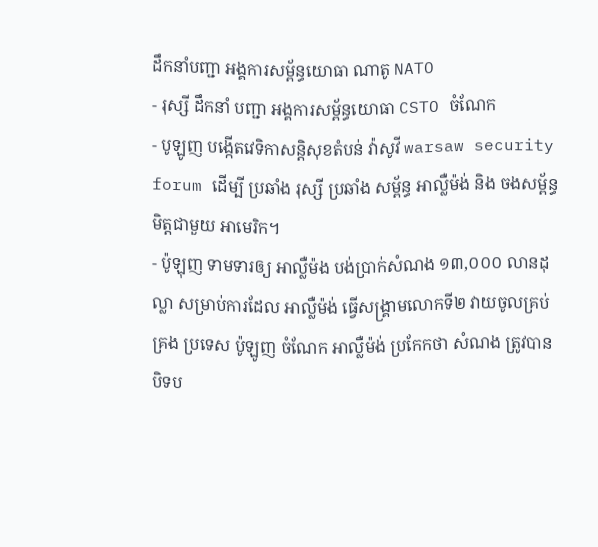ដឹកនាំបញ្ជា អង្គការសម្ព័ន្ធយោធា ណាតូ NATO
- រុស្សី ដឹកនាំ បញ្ជា អង្គការសម្ព័ន្ធយោធា CSTO ចំណែក
- បូឡូញ បង្កើតវេទិកាសន្តិសុខតំបន់ វ៉ាសូវី warsaw security forum ដើម្បី ប្រឆាំង រុស្សី ប្រឆាំង សម្ព័ន្ធ អាល្លឺម៉ង់ និង ចងសម្ព័ន្ធមិត្តជាមួយ អាមេរិក។
- ប៉ូឡុញ ទាមទារឲ្យ អាល្លឺម៉ង បង់ប្រាក់សំណង ១៣,០០០ លានដុល្លា សម្រាប់ការដែល អាល្លឺម៉ង់ ធ្វើសង្រ្គាមលោកទី២ វាយចូលគ្រប់គ្រង ប្រទេស ប៉ូឡូញ ចំណែក អាល្លឺម៉ង់ ប្រកែកថា សំណង ត្រូវបានបិទប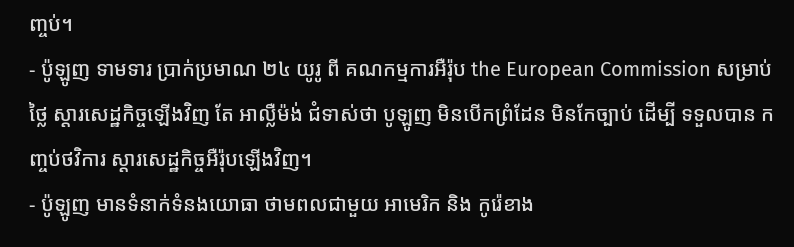ញ្ចប់។
- ប៉ូឡូញ ទាមទារ ប្រាក់ប្រមាណ ២៤ យូរូ ពី គណកម្មការអឺរ៉ុប the European Commission សម្រាប់ថ្លៃ ស្តារសេដ្ឋកិច្ចឡើងវិញ តែ អាល្លឺម៉ង់ ជំទាស់ថា បូឡូញ មិនបើកព្រំដែន មិនកែច្បាប់ ដើម្បី ទទួលបាន កញ្ចប់ថវិការ ស្តារសេដ្ឋកិច្ចអឺរ៉ុបឡើងវិញ។
- ប៉ូឡូញ មានទំនាក់ទំនងយោធា ថាមពលជាមួយ អាមេរិក និង កូរ៉េខាង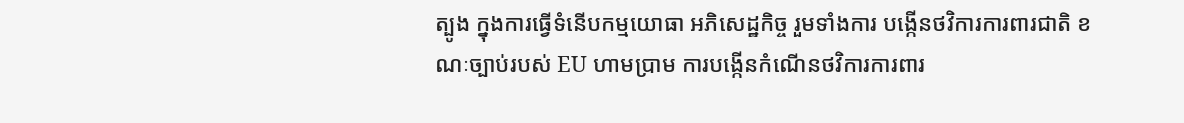ត្បូង ក្នុងការធ្វើទំនើបកម្មយោធា អភិសេដ្ឋកិច្ច រួមទាំងការ បង្កើនថវិការការពារជាតិ ខណៈច្បាប់របស់ EU ហាមប្រាម ការបង្កើនកំណើនថវិការការពារ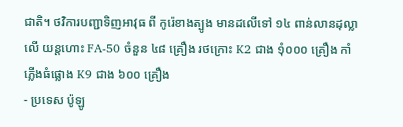ជាតិ។ ថវិការបញ្ជាទិញអាវុធ ពី កូរ៉េខាងត្បូង មានដលើទៅ ១៤ ពាន់លានដុល្លា លើ យន្តហោះ FA-50 ចំនួន ៤៨ គ្រឿង រថក្រោះ K2 ជាង ១ុំ០០០ គ្រឿង កាំភ្លើងធំផ្លោង K9 ជាង ៦០០ គ្រឿង
- ប្រទេស ប៉ូឡូ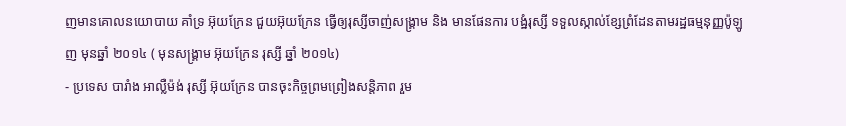ញមានគោលនយោបាយ គាំទ្រ អ៊ុយក្រែន ជួយអ៊ុយក្រែន ធ្វើឲ្យរុស្សីចាញ់សង្រ្គាម និង មានផែនការ បង្ឋំរុស្សី ទទួលស្កាល់ខ្សែព្រំដែនតាមរដ្ឋធម្មនុញ្ញប៉ូឡូញ មុនឆ្នាំ ២០១៤ ( មុនសង្រ្គាម អ៊ុយក្រែន រុស្សី ឆ្នាំ ២០១៤)
- ប្រទេស បារាំង អាល្លឺម៉ង់ រុស្សី អ៊ុយក្រែន បានចុះកិច្ចព្រមព្រៀងសន្តិភាព រួម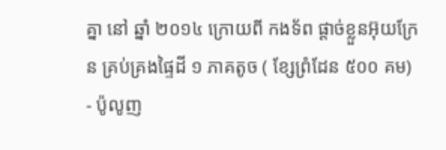គ្នា នៅ ឆ្នាំ ២០១៤ ក្រោយពី កងទ័ព ផ្តាច់ខ្លួនអ៊ុយក្រែន គ្រប់គ្រងផ្ទៃដី ១ ភាគតូច ( ខ្សែព្រំដែន ៥០០ គម)
- ប៉ូលូញ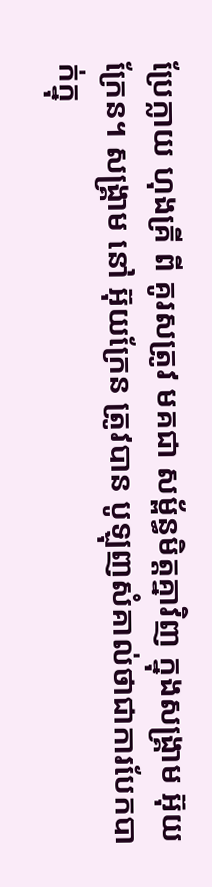ប្រែក្លាយ ហុងគ្រី ពី គូរសត្រូវ មគជា សម្ព័ន្ធមិត្តគ្នាវិញ ក្នុងសង្រ្គាម អ៊ុយក្រែន។ សង្រ្គាម នៅ អ៊ុយក្រែន ត្រូវបាន បូឡុញសំគាល់ថាជាការបែកបាក់ក្នុ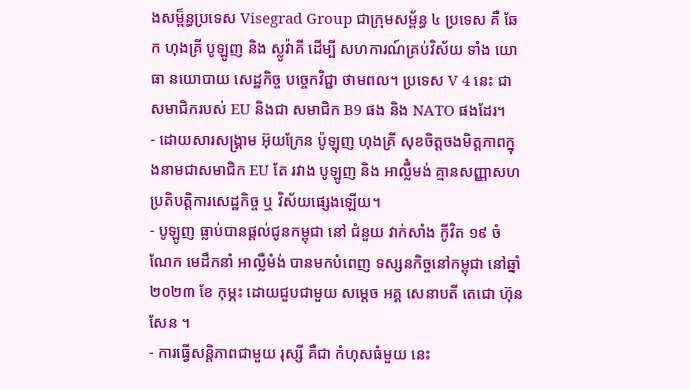ងសម្ព៏ន្ធប្រទេស Visegrad Group ជាក្រុមសម្ព័ន្ធ ៤ ប្រទេស គឺ ឆែក ហុងគ្រី បូឡូញ និង ស្លូវ៉ាគី ដើម្បី សហការណ៍គ្រប់វិស័យ ទាំង យោធា នយោបាយ សេដ្ឋកិច្ច បច្ចេកវិជ្ជា ថាមពល។ ប្រទេស V 4 នេះ ជាសមាជិករបស់ EU និងជា សមាជិក B9 ផង និង NATO ផងដែរ។
- ដោយសារសង្រ្គាម អ៊ុយក្រែន ប៉ូឡុញ ហុងគ្រី សុខចិត្តចងមិត្តភាពក្នុងនាមជាសមាជិក EU តែ រវាង បូឡូញ និង អាល្លឹំមង់ គ្មានសញ្ញាសហប្រតិបត្តិការសេដ្ឋកិច្ច ឬ វិស័យផ្សេងឡើយ។
- បូឡូញ ធ្លាប់បានផ្តល់ជូនកម្ពុជា នៅ ជំនួយ វាក់សាំង កូីវិត ១៩ ចំណែក មេដឹកនាំ អាល្លឺមំង់ បានមកបំពេញ ទស្សនកិច្ចនៅកម្ពុជា នៅឆ្នាំ ២០២៣ ខែ កុម្ភះ ដោយជួបជាមួយ សម្តេច អគ្គ សេនាបតី តេជោ ហ៊ុន សែន ។
- ការធ្វើសន្តិភាពជាមួយ រុស្សី គឺជា កំហុសធំមួយ នេះ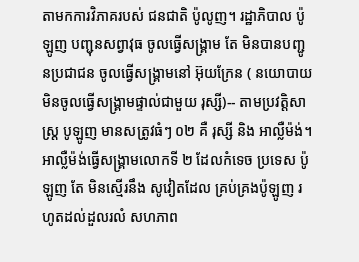តាមកការវិភាគរបស់ ជនជាតិ ប៉ូលូញ។ រដ្ឋាភិបាល ប៉ូឡូញ បញ្ជុនសព្វាវុធ ចូលធ្វើសង្រ្គាម តែ មិនបានបញ្ជូនប្រជាជន ចូលធ្វើសង្រ្គាមនៅ អ៊ុយក្រែន ( នយោបាយមិនចូលធ្វើសង្រ្គាមផ្ទាល់ជាមួយ រុស្សី)-- តាមប្រវត្តិសាស្រ្ត បូឡូញ មានសត្រូវធំៗ ០២ គឺ រុស្សី និង អាល្លឺម៉ង់។ អាល្លឺម៉ង់ធ្វើសង្រ្គាមលោកទី ២ ដែលកំទេច ប្រទេស ប៉ូឡូញ តែ មិនស្មើរនឹង សូវៀតដែល គ្រប់គ្រងប៉ូឡូញ រហូតដល់ដួលរលំ សហភាព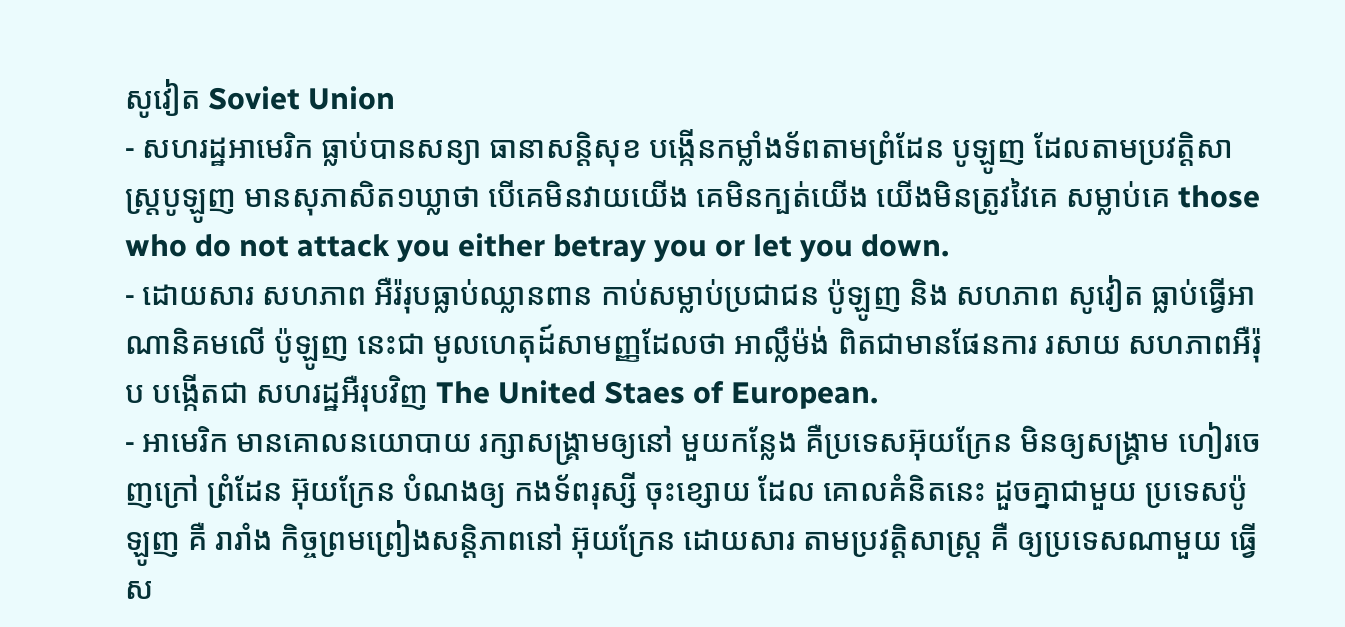សូវៀត Soviet Union
- សហរដ្ឋអាមេរិក ធ្លាប់បានសន្យា ធានាសន្តិសុខ បង្កើនកម្លាំងទ័ពតាមព្រំដែន បូឡូញ ដែលតាមប្រវត្តិសាស្រ្តបូឡូញ មានសុភាសិត១ឃ្លាថា បើគេមិនវាយយើង គេមិនក្បត់យើង យើងមិនត្រូវវៃគេ សម្លាប់គេ those who do not attack you either betray you or let you down.
- ដោយសារ សហភាព អឺរ៉រុបធ្លាប់ឈ្លានពាន កាប់សម្លាប់ប្រជាជន ប៉ូឡូញ និង សហភាព សូវៀត ធ្លាប់ធ្វើអាណានិគមលើ ប៉ូឡូញ នេះជា មូលហេតុដ៍សាមញ្ញដែលថា អាល្លឹម៉ង់ ពិតជាមានផែនការ រសាយ សហភាពអឺរ៉ុប បង្កើតជា សហរដ្ឋអឺរុបវិញ The United Staes of European.
- អាមេរិក មានគោលនយោបាយ រក្សាសង្រ្គាមឲ្យនៅ មួយកន្លែង គឺប្រទេសអ៊ុយក្រែន មិនឲ្យសង្រ្គាម ហៀរចេញក្រៅ ព្រំដែន អ៊ុយក្រែន បំណងឲ្យ កងទ័ពរុស្សី ចុះខ្សោយ ដែល គោលគំនិតនេះ ដួចគ្នាជាមួយ ប្រទេសប៉ូឡូញ គឺ រារាំង កិច្ចព្រមព្រៀងសន្តិភាពនៅ អ៊ុយក្រែន ដោយសារ តាមប្រវត្តិសាស្រ្ត គឺ ឲ្យប្រទេសណាមួយ ធ្វើស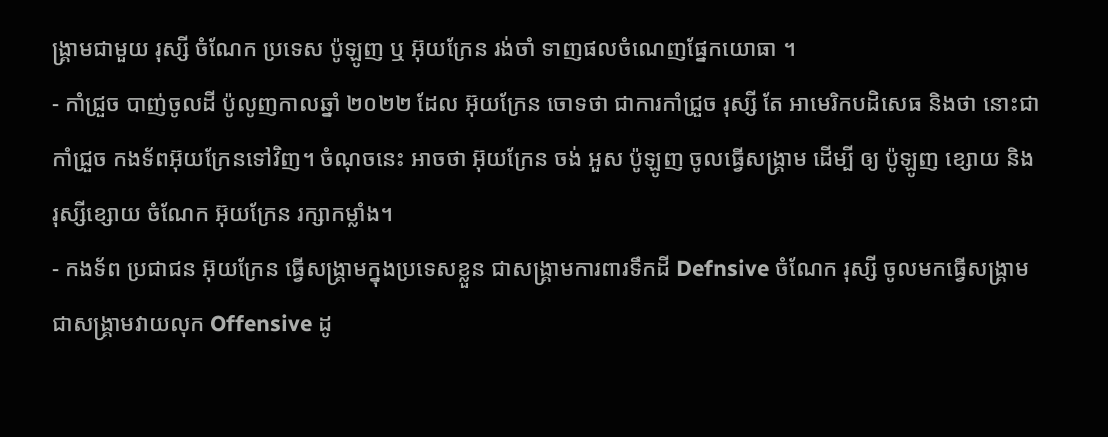ង្រ្គាមជាមួយ រុស្សី ចំណែក ប្រទេស ប៉ូឡូញ ឬ អ៊ុយក្រែន រង់ចាំ ទាញផលចំណេញផ្នែកយោធា ។
- កាំជ្រួច បាញ់ចូលដី ប៉ូលូញកាលឆ្នាំ ២០២២ ដែល អ៊ុយក្រែន ចោទថា ជាការកាំជ្រួច រុស្សី តែ អាមេរិកបដិសេធ និងថា នោះជាកាំជ្រួច កងទ័ពអ៊ុយក្រែនទៅវិញ។ ចំណុចនេះ អាចថា អ៊ុយក្រែន ចង់ អួស ប៉ូឡូញ ចូលធ្វើសង្រ្គាម ដើម្បី ឲ្យ ប៉ូឡូញ ខ្សោយ និង រុស្សីខ្សោយ ចំណែក អ៊ុយក្រែន រក្សាកម្លាំង។
- កងទ័ព ប្រជាជន អ៊ុយក្រែន ធ្វើសង្រ្គាមក្នុងប្រទេសខ្លួន ជាសង្រ្គាមការពារទឹកដី Defnsive ចំណែក រុស្សី ចូលមកធ្វើសង្រ្គាម ជាសង្រ្គាមវាយលុក Offensive ដូ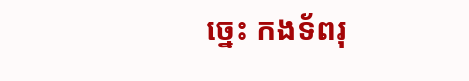ច្នេះ កងទ័ពរុ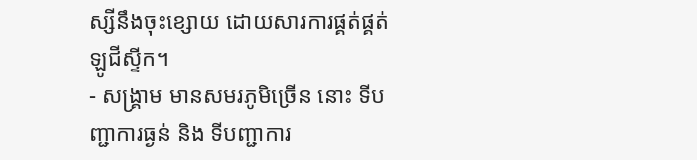ស្សីនឹងចុះខ្សោយ ដោយសារការផ្គត់ផ្គត់ ឡូជីស្ទីក។
- សង្រ្គាម មានសមរភូមិច្រើន នោះ ទីបញ្ជាការធ្ងន់ និង ទីបញ្ជាការ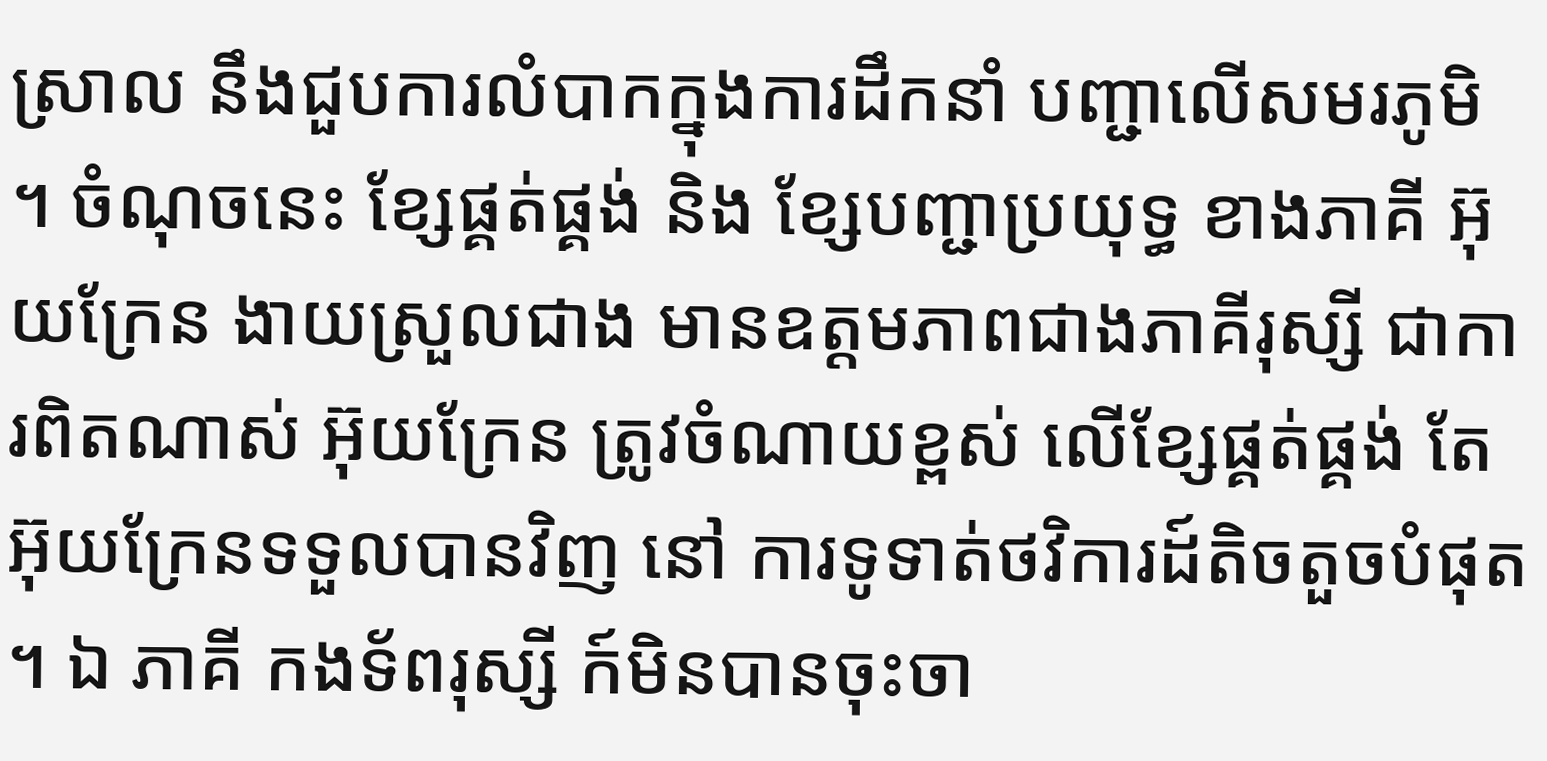ស្រាល នឹងជួបការលំបាកក្នុងការដឹកនាំ បញ្ជាលើសមរភូមិ ។ ចំណុចនេះ ខ្សែផ្គត់ផ្គង់ និង ខ្សែបញ្ជាប្រយុទ្ធ ខាងភាគី អ៊ុយក្រែន ងាយស្រួលជាង មានឧត្តមភាពជាងភាគីរុស្សី ជាការពិតណាស់ អ៊ុយក្រែន ត្រូវចំណាយខ្ពស់ លើខ្សែផ្គត់ផ្គង់ តែ អ៊ុយក្រែនទទួលបានវិញ នៅ ការទូទាត់ថវិការដ៍តិចតួចបំផុត ។ ឯ ភាគី កងទ័ពរុស្សី ក៍មិនបានចុះចា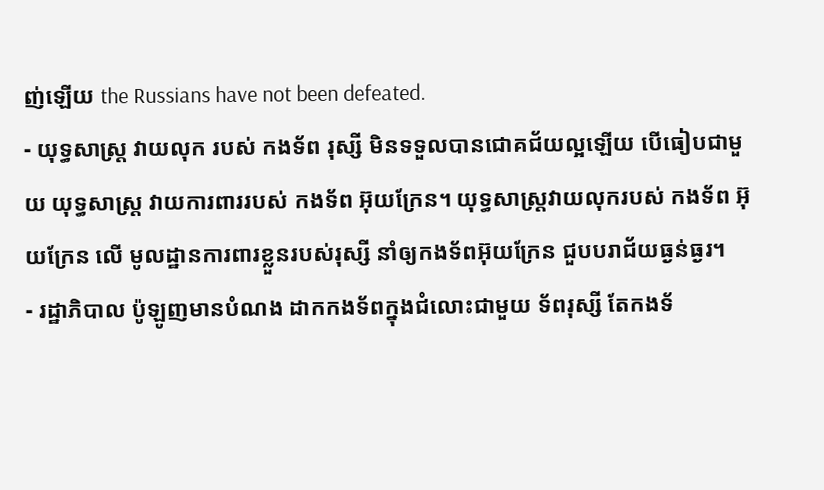ញ់ឡើយ the Russians have not been defeated.
- យុទ្ធសាស្រ្ត វាយលុក របស់ កងទ័ព រុស្សី មិនទទួលបានជោគជ័យល្អឡើយ បើធៀបជាមួយ យុទ្ធសាស្រ្ត វាយការពាររបស់ កងទ័ព អ៊ុយក្រែន។ យុទ្ធសាស្រ្តវាយលុករបស់ កងទ័ព អ៊ុយក្រែន លើ មូលដ្ឋានការពារខ្លួនរបស់រុស្សី នាំឲ្យកងទ័ពអ៊ុយក្រែន ជួបបរាជ័យធ្ងន់ធ្ងរ។
- រដ្ឋាភិបាល ប៉ូឡូញមានបំណង ដាកកងទ័ពក្នុងជំលោះជាមួយ ទ័ពរុស្សី តែកងទ័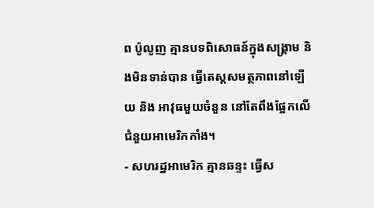ព ប៉ូលូញ គ្មានបទពិសោធន៍ក្នុងសង្រ្គាម និងមិនទាន់បាន ធ្វើតេស្តសមត្ថភាពនៅឡើយ និង អាវុធមួយចំនួន នៅតែពឹងផ្អែកលើជំនួយអាមេរិកកាំង។
- សហរដ្ឋអាមេរិក គ្មានឆន្ទះ ធ្វើស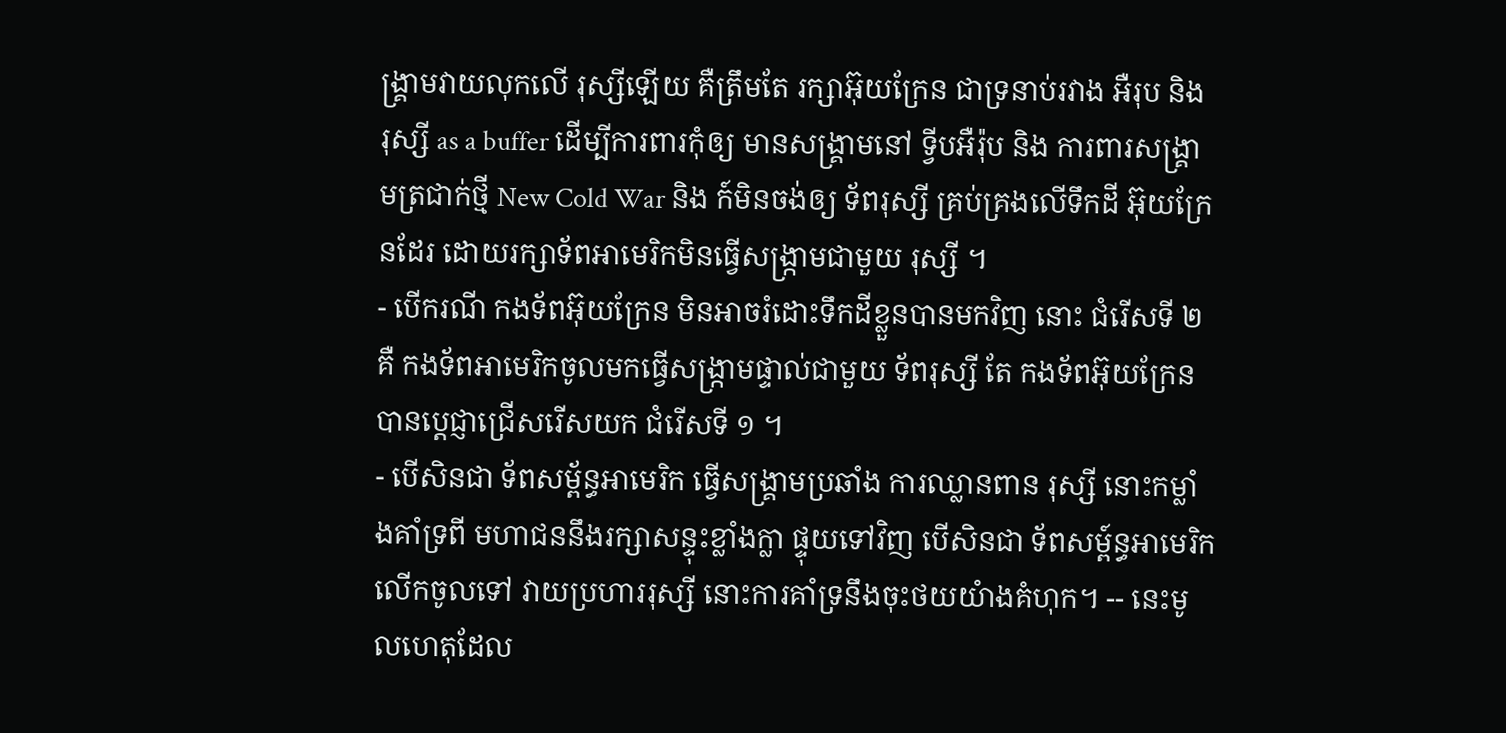ង្រ្គាមវាយលុកលើ រុស្សីឡើយ គឺត្រឹមតែ រក្សាអ៊ុយក្រែន ជាទ្រនាប់រវាង អឺរុប និង រុស្សី as a buffer ដើម្បីការពារកុំឲ្យ មានសង្រ្គាមនៅ ទ្វីបអឺរ៉ុប និង ការពារសង្រ្គាមត្រជាក់ថ្មី New Cold War និង ក៍មិនចង់ឲ្យ ទ័ពរុស្សី គ្រប់គ្រងលើទឹកដី អ៊ុយក្រែនដែរ ដោយរក្សាទ័ពអាមេរិកមិនធ្វើសង្រ្កាមជាមួយ រុស្សី ។
- បើករណី កងទ័ពអ៊ុយក្រែន មិនអាចរំដោះទឹកដីខ្លួនបានមកវិញ នោះ ជំរើសទី ២ គឺ កងទ័ពអាមេរិកចូលមកធ្វើសង្រ្កាមផ្ទាល់ជាមួយ ទ័ពរុស្សី តែ កងទ័ពអ៊ុយក្រែន បានប្តេជ្ញាជ្រើសរើសយក ជំរើសទី ១ ។
- បើសិនជា ទ័ពសម្ព័ន្ធអាមេរិក ធ្វើសង្រ្គាមប្រឆាំង ការឈ្លានពាន រុស្សី នោះកម្លាំងគាំទ្រពី មហាជននឹងរក្សាសន្ទុះខ្លាំងក្លា ផ្ទុយទៅវិញ បើសិនជា ទ័ពសម្ព៍ន្ធអាមេរិក លើកចូលទៅ វាយប្រហាររុស្សី នោះការគាំទ្រនឹងចុះថយយំាងគំហុក។ -- នេះមូលហេតុដែល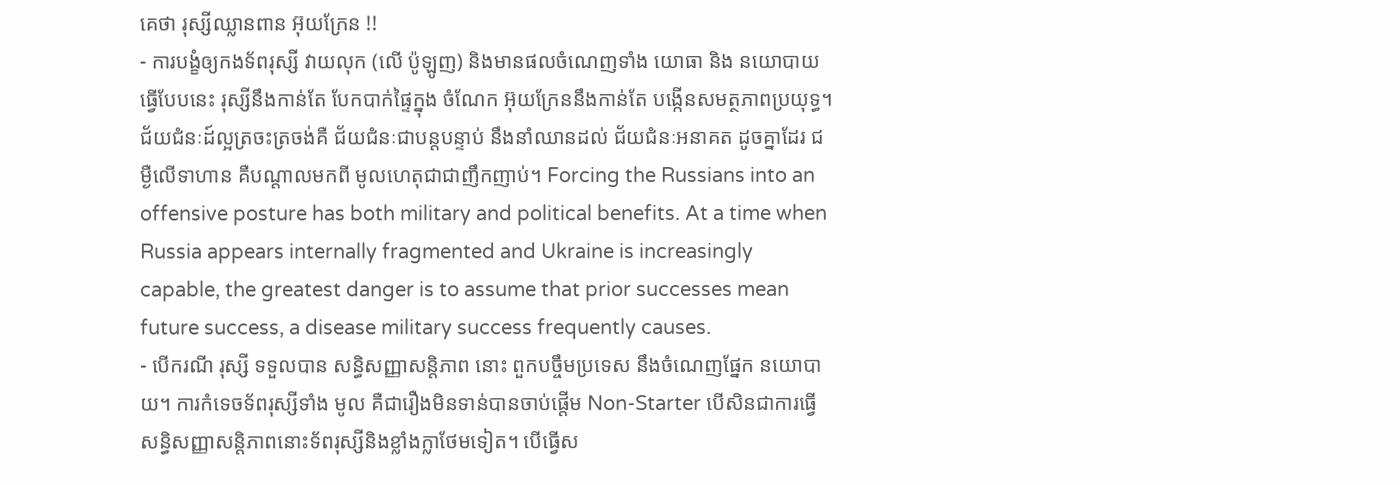គេថា រុស្សីឈ្លានពាន អ៊ុយក្រែន !!
- ការបង្ខំឲ្យកងទ័ពរុស្សី វាយលុក (លើ ប៉ូឡូញ) និងមានផលចំណេញទាំង យោធា និង នយោបាយ ធ្វើបែបនេះ រុស្សីនឹងកាន់តែ បែកបាក់ផ្ទៃក្នុង ចំណែក អ៊ុយក្រែននឹងកាន់តែ បង្កើនសមត្ថភាពប្រយុទ្ធ។ ជ័យជំនៈដ៍ល្អត្រចះត្រចង់គឺ ជ័យជំនៈជាបន្តបន្ទាប់ នឹងនាំឈានដល់ ជ័យជំនៈអនាគត ដូចគ្នាដែរ ជម្ងឺលើទាហាន គឺបណ្តាលមកពី មូលហេតុជាជាញឹកញាប់។ Forcing the Russians into an offensive posture has both military and political benefits. At a time when Russia appears internally fragmented and Ukraine is increasingly capable, the greatest danger is to assume that prior successes mean future success, a disease military success frequently causes.
- បើករណី រុស្សី ទទួលបាន សន្ធិសញ្ញាសន្តិភាព នោះ ពួកបច្ចឹមប្រទេស នឹងចំណេញផ្នែក នយោបាយ។ ការកំទេចទ័ពរុស្សីទាំង មូល គឺជារឿងមិនទាន់បានចាប់ផ្តើម Non-Starter បើសិនជាការធ្វើ សន្ធិសញ្ញាសន្តិភាពនោះទ័ពរុស្សីនិងខ្លាំងក្លាថែមទៀត។ បើធ្វើស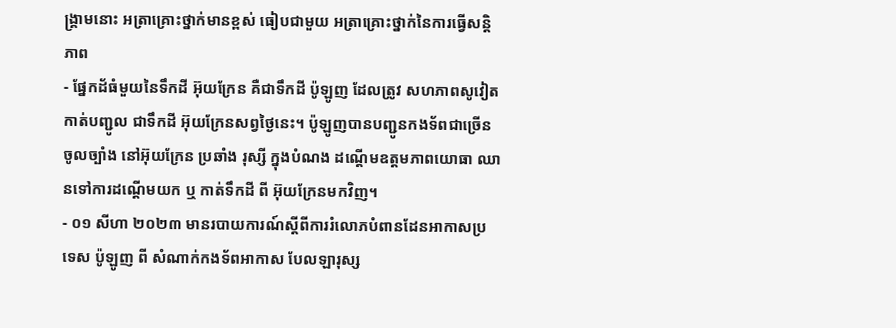ង្រ្គាមនោះ អត្រាគ្រោះថ្នាក់មានខ្ពស់ ធៀបជាមួយ អត្រាគ្រោះថ្នាក់នៃការធ្វើសន្តិភាព
- ផ្នែកដ័ធំមួយនៃទឹកដី អ៊ុយក្រែន គឺជាទឹកដី ប៉ូឡូញ ដែលត្រូវ សហភាពសូវៀត កាត់បញ្ជូល ជាទឹកដី អ៊ុយក្រែនសព្វថ្ងៃនេះ។ ប៉ូឡូញបានបញ្ជូនកងទ័ពជាច្រើនចូលច្បាំង នៅអ៊ុយក្រែន ប្រឆាំង រុស្សី ក្នុងបំណង ដណ្តើមឧត្តមភាពយោធា ឈានទៅការដណ្តើមយក ឬ កាត់ទឹកដី ពី អ៊ុយក្រែនមកវិញ។
- ០១ សីហា ២០២៣ មានរបាយការណ៍ស្តីពីការរំលោភបំពានដែនអាកាសប្រទេស ប៉ូឡូញ ពី សំណាក់កងទ័ពអាកាស បែលឡារុស្ស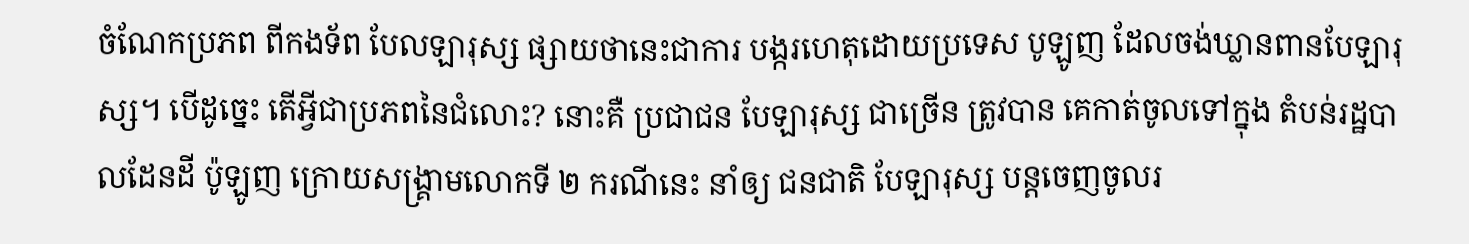ចំណែកប្រភព ពីកងទ័ព បែលឡារុស្ស ផ្សាយថានេះជាការ បង្ករហេតុដោយប្រទេស បូឡូញ ដែលចង់ឃ្លានពានបែឡារុស្ស។ បើដូច្នេះ តើអ្វីជាប្រភពនៃជំលោះ? នោះគឺ ប្រជាជន បែឡារុស្ស ជាច្រើន ត្រូវបាន គេកាត់ចូលទៅក្នុង តំបន់រដ្ឋបាលដែនដី ប៉ូឡូញ ក្រោយសង្រ្គាមលោកទី ២ ករណីនេះ នាំឲ្យ ជនជាតិ បែឡារុស្ស បន្តចេញចូលរ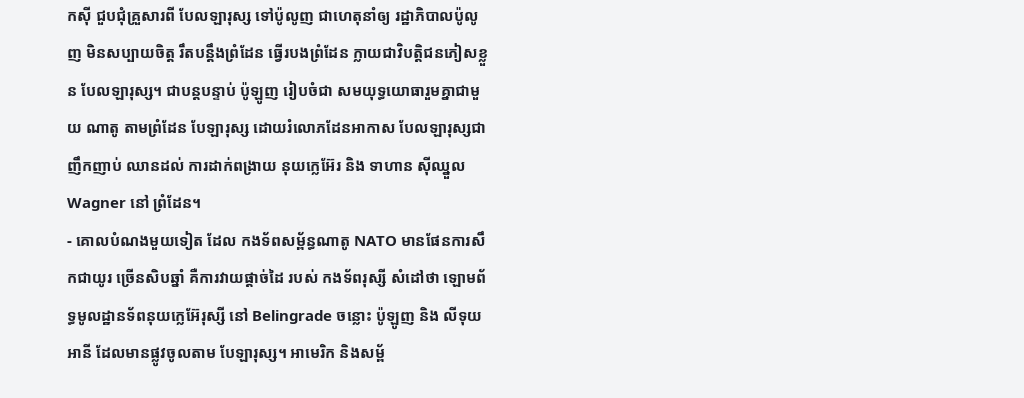កស៊ី ជួបជុំគ្រួសារពី បែលឡារុស្ស ទៅប៉ូលូញ ជាហេតុនាំឲ្យ រដ្ឋាភិបាលប៉ូលូញ មិនសប្បាយចិត្ត រឹតបន្តឹងព្រំដែន ធ្វើរបងព្រំដែន ក្លាយជាវិបត្តិជនភៀសខ្លួន បែលឡារុស្ស។ ជាបន្តបន្ទាប់ ប៉ូឡូញ រៀបចំជា សមយុទ្ធយោធារួមគ្នាជាមួយ ណាតូ តាមព្រំដែន បែឡារុស្ស ដោយរំលោភដែនអាកាស បែលឡារុស្សជាញឹកញាប់ ឈានដល់ ការដាក់ពង្រាយ នុយក្លេអ៊ែរ និង ទាហាន ស៊ីឈ្នួល Wagner នៅ ព្រំដែន។
- គោលបំណងមួយទៀត ដែល កងទ័ពសម្ព័ន្ធណាតូ NATO មានផែនការសឹកជាយូរ ច្រើនសិបឆ្នាំ គឺការវាយផ្តាច់ដៃ របស់ កងទ័ពរុស្សី សំដៅថា ឡោមព័ទ្ធមូលដ្ឋានទ័ពនុយក្លេអ៊ែរុស្សី នៅ Belingrade ចន្លោះ ប៉ូឡូញ និង លីទុយអានី ដែលមានផ្លូវចូលតាម បែឡារុស្ស។ អាមេរិក និងសម្ព័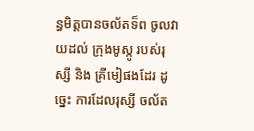ន្ធមិត្តបានចល័តទ៏ព ចូលវាយដល់ ក្រុងមូស្កូ របស់រុស្សី និង គ្រីមៀផងដែរ ដូច្នេះ ការដែលរុស្សី ចល័ត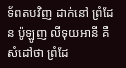ទ័ពតបវិញ ដាក់នៅ ព្រំដែន ប៉ូឡូញ លីទុយអានី គឺសំដៅថា ព្រំដែ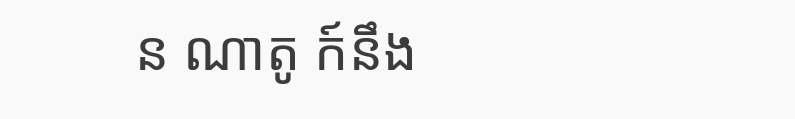ន ណាតូ ក៍នឹង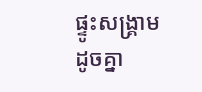ផ្ទូះសង្រ្គាមដូចគ្នា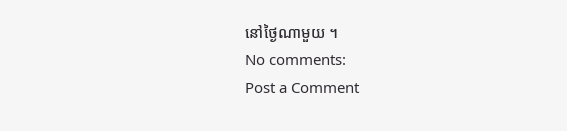នៅថ្ងៃណាមួយ ។
No comments:
Post a Comment